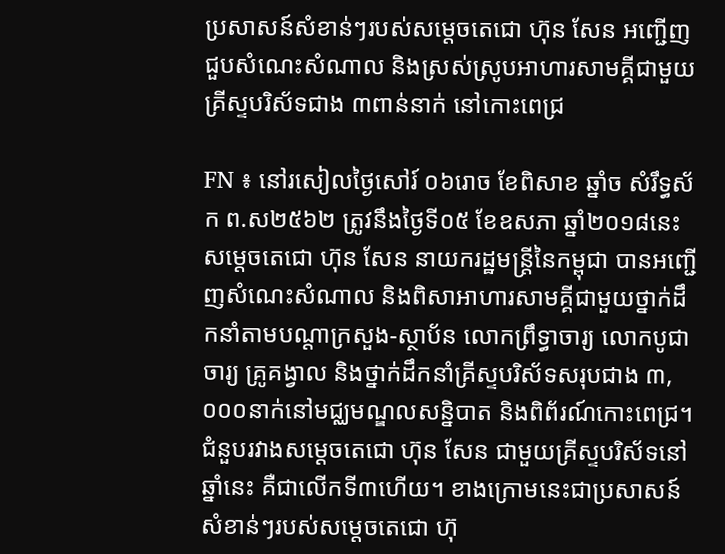ប្រសាសន៍សំខាន់ៗរបស់សម្តេចតេជោ ហ៊ុន សែន អញ្ជើញជួបសំណេះសំណាល និងស្រស់ស្រូបអាហារសាមគ្គីជាមួយគ្រីស្ទបរិស័ទជាង ៣ពាន់នាក់ នៅកោះពេជ្រ

FN ៖ នៅរសៀលថ្ងៃសៅរ៍ ០៦រោច ខែពិសាខ ឆ្នាំច សំរឹទ្ធស័ក ព.ស២៥៦២ ត្រូវនឹងថ្ងៃទី០៥ ខែឧសភា ឆ្នាំ២០១៨នេះ សម្តេចតេជោ ហ៊ុន សែន នាយករដ្ឋមន្ត្រីនៃកម្ពុជា បានអញ្ជើញសំណេះសំណាល និងពិសាអាហារសាមគ្គីជាមួយថ្នាក់ដឹកនាំតាមបណ្តាក្រសួង-ស្ថាប័ន លោកព្រឹទ្ធាចារ្យ លោកបូជាចារ្យ គ្រូគង្វាល និងថ្នាក់ដឹកនាំគ្រីស្ទបរិស័ទសរុបជាង ៣,០០០នាក់នៅមជ្ឈមណ្ឌលសន្និបាត និងពិព័រណ៍កោះពេជ្រ។ ជំនួបរវាងសម្តេចតេជោ ហ៊ុន សែន ជាមួយគ្រីស្ទបរិស័ទនៅឆ្នាំនេះ គឺជាលើកទី៣ហើយ។ ខាងក្រោមនេះជាប្រសាសន៍សំខាន់ៗរបស់សម្តេចតេជោ ហ៊ុ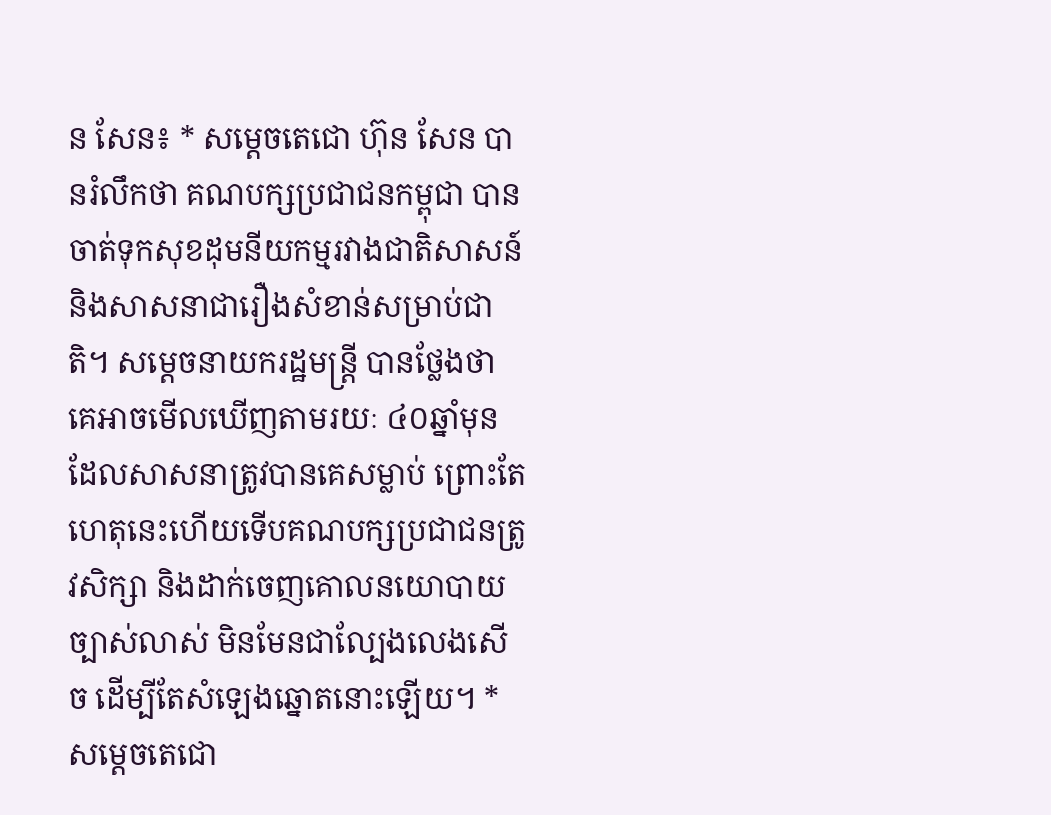ន សែន៖ * សម្តេចតេជោ ហ៊ុន សែន បានរំលឹកថា គណបក្សប្រជាជនកម្ពុជា បានចាត់ទុកសុខដុមនីយកម្មរវាងជាតិសាសន៍ និងសាសនាជារឿងសំខាន់សម្រាប់ជាតិ។ សម្តេចនាយករដ្ឋមន្ត្រី បានថ្លែងថា គេអាចមើលឃើញតាមរយៈ ៤០ឆ្នាំមុន ដែលសាសនាត្រូវបានគេសម្លាប់ ព្រោះតែហេតុនេះហើយទើបគណបក្សប្រជាជនត្រូវសិក្សា និងដាក់ចេញគោលនយោបាយច្បាស់លាស់ មិនមែនជាល្បែងលេងសើច ដើម្បីតែសំឡេងឆ្នោតនោះឡើយ។ * សម្តេចតេជោ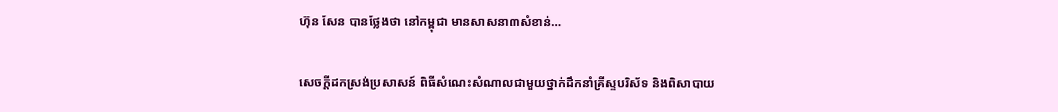ហ៊ុន សែន បានថ្លែងថា នៅកម្ពុជា មានសាសនា៣សំខាន់…

សេចក្តីដកស្រង់ប្រសាសន៍ ពិធីសំណេះសំណាលជាមួយថ្នាក់ដឹកនាំគ្រីស្ទបរិស័ទ និងពិសាបាយ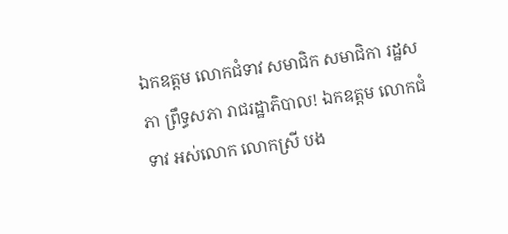ឯកឧត្តម លោកជំទាវ សមាជិក សមាជិកា រដ្ឋសភា ព្រឹទ្ធសភា រាជរដ្ឋាភិបាល! ឯកឧត្តម លោកជំទាវ អស់លោក លោកស្រី បង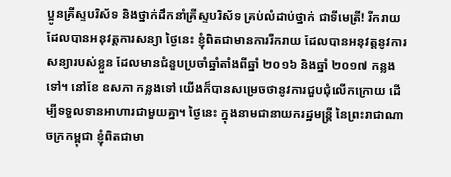ប្អូនគ្រីស្ទបរិស័ទ និងថ្នាក់ដឹកនាំគ្រីស្ទបរិស័ទ គ្រប់លំដាប់ថ្នាក់ ជាទីមេត្រី! រីករាយ ដែលបានអនុវត្តការសន្យា ថ្ងៃនេះ ខ្ញុំពិតជាមានការរីករាយ ដែលបានអនុវត្តនូវការសន្យារបស់ខ្លួន ដែលមានជំនួបប្រចាំឆ្នាំតាំងពីឆ្នាំ ២០១៦ និងឆ្នាំ ២០១៧ កន្លងទៅ។ នៅខែ ឧសភា កន្លងទៅ យើងក៏បានសម្រេចថានូវការជួបជុំលើកក្រោយ ដើម្បីទទួលទានអាហារជាមួយគ្នា។ ថ្ងៃនេះ ក្នុងនាមជានាយករដ្ឋមន្ត្រី នៃព្រះរាជាណាចក្រកម្ពុជា ខ្ញុំពិតជាមា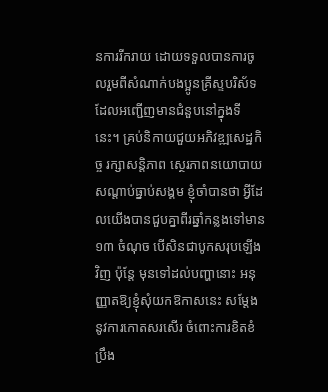នការរីករាយ ដោយទទួលបានការចូលរួមពីសំណាក់បងប្អូនគ្រីស្ទបរិស័ទ ដែលអញ្ជើញមានជំនួបនៅក្នុងទីនេះ។ គ្រប់និកាយជួយអភិវឌ្ឍសេដ្ឋកិច្ច រក្សាសន្តិភាព ស្ថេរភាពនយោបាយ សណ្តាប់ធ្នាប់សង្គម ខ្ញុំចាំបានថា អ្វីដែលយើងបានជួបគ្នាពីរឆ្នាំកន្លងទៅមាន ១៣ ចំណុច បើសិនជាបូកសរុបឡើងវិញ ប៉ុន្តែ មុនទៅដល់បញ្ហានោះ អនុញ្ញាតឱ្យខ្ញុំសុំយកឱកាសនេះ សម្ដែងនូវការកោតសរសើរ ចំពោះការខិតខំប្រឹង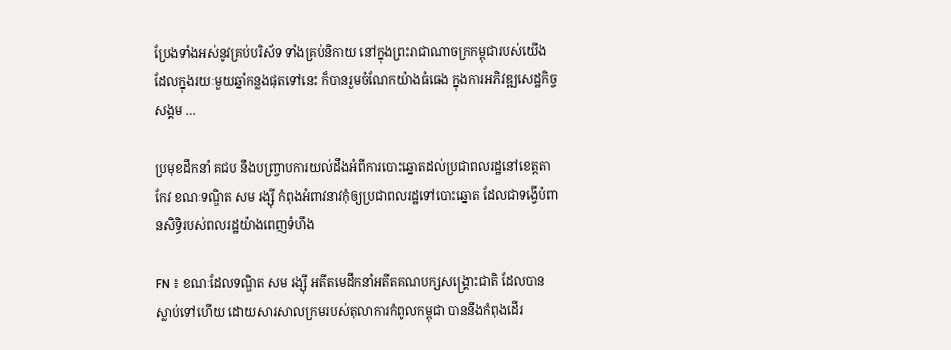ប្រែងទាំងអស់នូវគ្រប់បរិស័ទ ទាំងគ្រប់និកាយ នៅក្នុងព្រះរាជាណាចក្រកម្ពុជារបស់យើង ដែលក្នុងរយៈមួយឆ្នាំកន្លងផុតទៅនេះ ក៏បានរួមចំណែកយ៉ាងធំធេង ក្នុងការអភិវឌ្ឍសេដ្ឋកិច្ចសង្គម …

ប្រមុខដឹកនាំ គជប នឹងបញ្រ្ចាបការយល់ដឹងអំពីការបោះឆ្នោតដល់ប្រជាពលរដ្ឋនៅខេត្តតាកែវ ខណៈទណ្ឌិត សម រង្ស៊ី កំពុងអំពាវនាវកុំឲ្យប្រជាពលរដ្ឋទៅបោះឆ្នោត ដែលជាទង្វើបំពានសិទ្ធិរបស់ពលរដ្ឋយ៉ាងពេញទំហឹង

FN ៖ ខណៈដែលទណ្ឌិត សម រង្ស៊ី អតីតមេដឹកនាំអតីតគណបក្សសង្រ្គោះជាតិ ដែលបានស្លាប់ទៅហើយ ដោយសារសាលក្រមរបស់តុលាការកំពូលកម្ពុជា បាននឹងកំពុងដើរ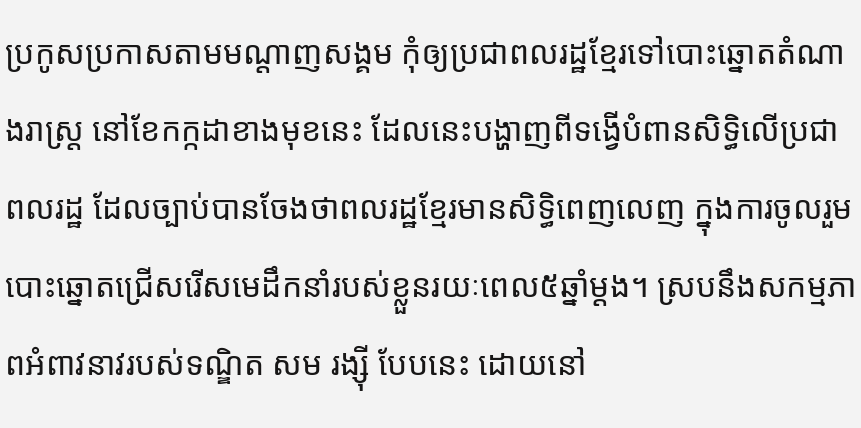ប្រកូសប្រកាសតាមមណ្តាញសង្គម កុំឲ្យប្រជាពលរដ្ឋខ្មែរទៅបោះឆ្នោតតំណាងរាស្រ្ត នៅខែកក្កដាខាងមុខនេះ ដែលនេះបង្ហាញពីទង្វើបំពានសិទ្ធិលើប្រជាពលរដ្ឋ ដែលច្បាប់បានចែងថាពលរដ្ឋខ្មែរមានសិទ្ធិពេញលេញ ក្នុងការចូលរួមបោះឆ្នោតជ្រើសរើសមេដឹកនាំរបស់ខ្លួនរយៈពេល៥ឆ្នាំម្តង។ ស្របនឹងសកម្មភាពអំពាវនាវរបស់ទណ្ឌិត សម រង្ស៊ី បែបនេះ ដោយនៅ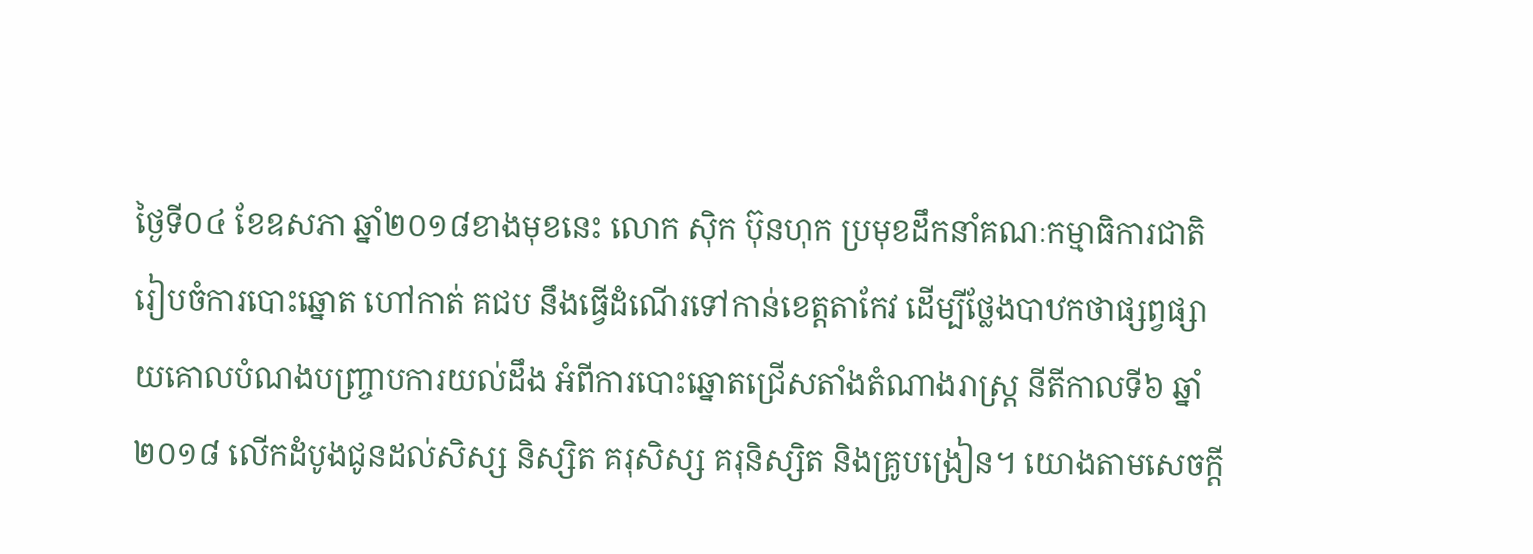ថ្ងៃទី០៤ ខែឧសភា ឆ្នាំ២០១៨ខាងមុខនេះ លោក ស៊ិក ប៊ុនហុក ប្រមុខដឹកនាំគណៈកម្មាធិការជាតិ រៀបចំការបោះឆ្នោត ហៅកាត់ គជប នឹងធ្វើដំណើរទៅកាន់ខេត្តតាកែវ ដើម្បីថ្លែងបាឋកថាផ្សព្វផ្សាយគោលបំណងបញ្រ្ចាបការយល់ដឹង អំពីការបោះឆ្នោតជ្រើសតាំងតំណាងរាស្រ្ត នីតីកាលទី៦ ឆ្នាំ២០១៨ លើកដំបូងជូនដល់សិស្ស និស្សិត គរុសិស្ស គរុនិស្សិត និងគ្រូបង្រៀន។ យោងតាមសេចក្តី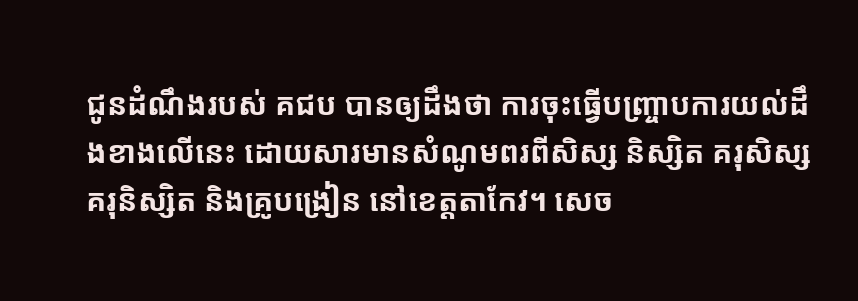ជូនដំណឹងរបស់ គជប បានឲ្យដឹងថា ការចុះធ្វើបញ្ច្រាបការយល់ដឹងខាងលើនេះ ដោយសារមានសំណូមពរពីសិស្ស និស្សិត គរុសិស្ស គរុនិស្សិត និងគ្រូបង្រៀន នៅខេត្តតាកែវ។ សេច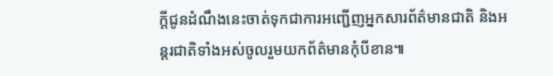ក្តីជូនដំណឹងនេះចាត់ទុកជាការអញ្ជើញអ្នកសារព័ត៌មានជាតិ និងអន្តរជាតិទាំងអស់ចូលរួមយកព័ត៌មានកុំបីខាន៕